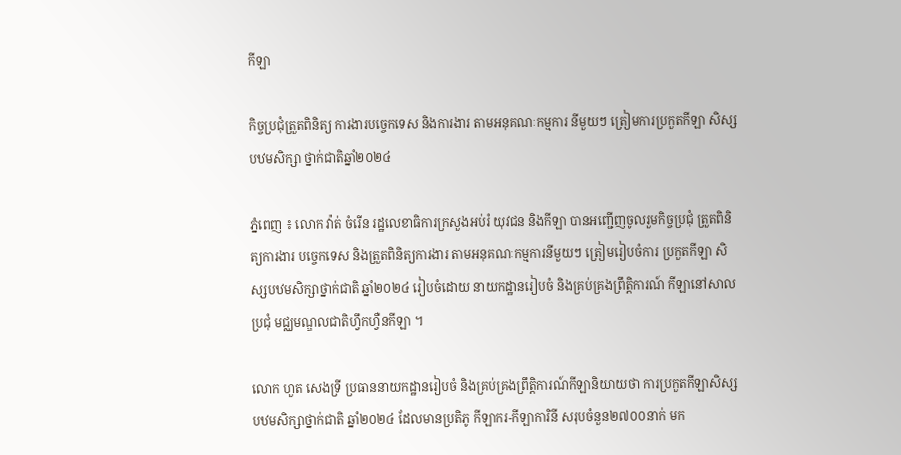កីឡា

កិច្ចប្រជុំត្រួតពិនិត្យ ការងារបច្ចេកទេស និងការងារ តាមអនុគណៈកម្មការ នីមួយៗ ត្រៀមការប្រកួតកីឡា សិស្សបឋមសិក្សា ថ្នាក់ជាតិឆ្នាំ២០២៤

ភ្នំពេញ ៖ លោក វ៉ាត់ ចំរើន រដ្ឋលេខាធិការក្រសួងអប់រំ យុវជន និងកីឡា បានអញ្ជើញចូលរួមកិច្ចប្រជុំ ត្រួតពិនិត្យការងារ បច្ចេកទេស និងត្រួតពិនិត្យការងារ តាមអនុគណៈកម្មការនីមួយៗ ត្រៀមរៀបចំការ ប្រកួតកីឡា សិស្សបឋមសិក្សាថ្នាក់ជាតិ ឆ្នាំ២០២៤ រៀបចំដោយ នាយកដ្ឋានរៀបចំ និងគ្រប់គ្រងព្រឹត្តិការណ៍ កីឡានៅសាលប្រជុំ មជ្ឈមណ្ឌលជាតិហ្វឹកហ្វឺនកីឡា ។

លោក ហួត សេងទ្រី ប្រធាននាយកដ្ឋានរៀបចំ និងគ្រប់គ្រងព្រឹត្តិការណ៍កីឡានិយាយថា ការប្រកួតកីឡាសិស្សបឋមសិក្សាថ្នាក់ជាតិ ឆ្នាំ២០២៤ ដែលមានប្រតិភូ កីឡាករ-កីឡាការិនី សរុបចំនួន២៧០០នាក់ មក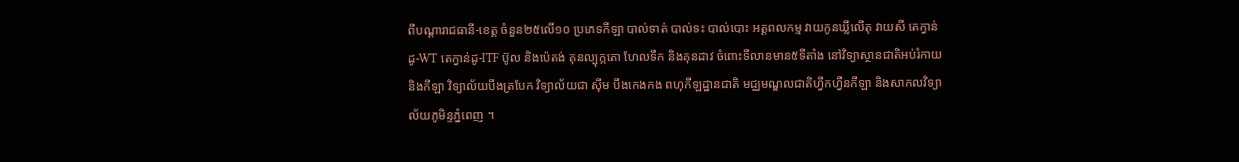ពីបណ្តារាជធានី-ខេត្ត ចំនួន២៥លើ១០ ប្រភេទកីឡា បាល់ទាត់ បាល់ទះ បាល់បោះ អត្តពលកម្ម វាយកូនឃ្លីលើតុ វាយសី តេក្វាន់ដូ-WT តេក្វាន់ដូ-ITF ប៊ូល និងប៉េតង់ គុនល្បុក្កតោ ហែលទឹក និងគុនដាវ ចំពោះទីលានមាន៥ទីតាំង នៅវិទ្យាស្ថានជាតិអប់រំកាយ និងកីឡា វិទ្យាល័យបឹងត្របែក វិទ្យាល័យជា ស៊ីម បឹងកេងកង ពហុកីឡដ្ឋានជាតិ មជ្ឈមណ្ឌលជាតិហ្វឹកហ្វឺនកីឡា និងសាកលវិទ្យាល័យភូមិន្ទភ្នំពេញ ។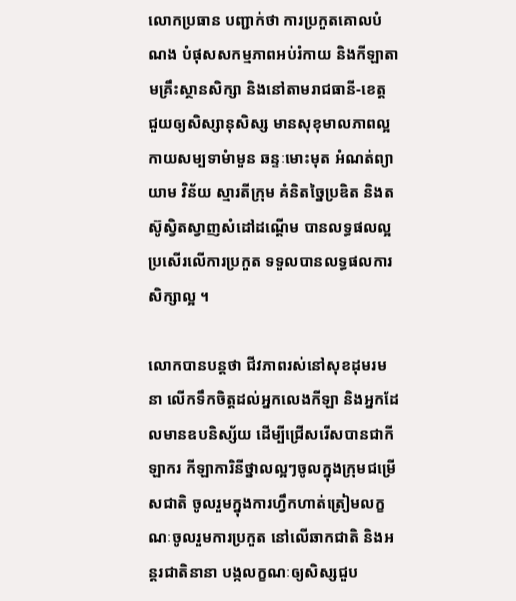លោកប្រធាន បញ្ជាក់ថា ការប្រកួតគោលបំណង បំផុសសកម្មភាពអប់រំកាយ និងកីឡាតាមគ្រឹះស្ថានសិក្សា និងនៅតាមរាជធានី-ខេត្ត ជួយឲ្យសិស្សានុសិស្ស មានសុខុមាលភាពល្អ កាយសម្បទាមំាមួន ឆន្ទៈមោះមុត អំណត់ព្យាយាម វិន័យ ស្មារតីក្រុម គំនិតច្នៃប្រឌិត និងតស៊ូស្វិតស្វាញសំដៅដណ្ដើម បានលទ្ធផលល្អ ប្រសើរលើការប្រកួត ទទួលបានលទ្ធផលការសិក្សាល្អ ។

លោកបានបន្តថា ជីវភាពរស់នៅសុខដុមរមនា លើកទឹកចិត្តដល់អ្នកលេងកីឡា និងអ្នកដែលមានឧបនិស្ស័យ ដើម្បីជ្រើសរើសបានជាកីឡាករ កីឡាការិនីថ្នាលល្អៗចូលក្នុងក្រុមជម្រើសជាតិ ចូលរួមក្នុងការហ្វឹកហាត់ត្រៀមលក្ខណៈចូលរួមការប្រកួត នៅលើឆាកជាតិ និងអន្តរជាតិនានា បង្កលក្ខណៈឲ្យសិស្សជួប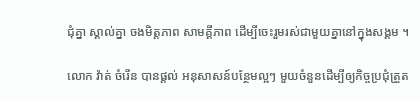ជុំគ្នា ស្គាល់គ្នា ចងមិត្តភាព សាមគ្គីភាព ដើម្បីចេះរួមរស់ជាមួយគ្នានៅក្នុងសង្គម ។

លោក វ៉ាត់ ចំរើន បានផ្តល់ អនុសាសន៍បន្ថែមល្អៗ មួយចំនួនដើម្បីឲ្យកិច្ចប្រជុំត្រួត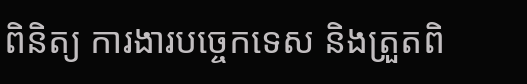ពិនិត្យ ការងារបច្ចេកទេស និងត្រួតពិ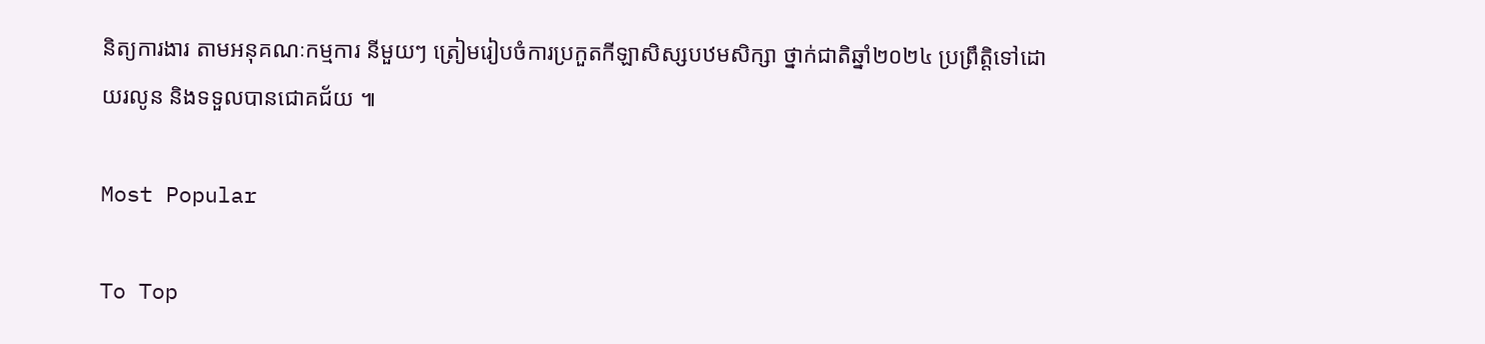និត្យការងារ តាមអនុគណៈកម្មការ នីមួយៗ ត្រៀមរៀបចំការប្រកួតកីឡាសិស្សបឋមសិក្សា ថ្នាក់ជាតិឆ្នាំ២០២៤ ប្រព្រឹត្តិទៅដោយរលូន និងទទួលបានជោគជ័យ ៕

Most Popular

To Top